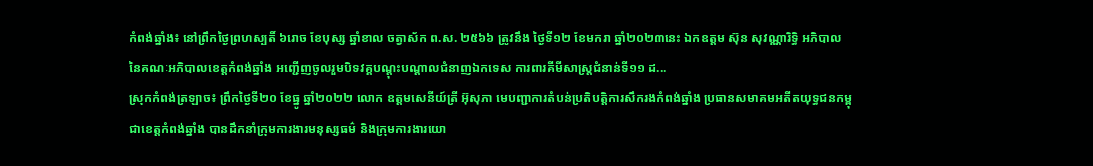កំពង់ឆ្នាំង៖ នៅព្រឹកថ្ងៃព្រហស្បតិ៍ ៦រោច ខែបុស្ស ឆ្នាំខាល ចត្វាស័ក ព.ស. ២៥៦៦ ត្រូវនឹង ថ្ងៃទី១២ ខែមករា ឆ្នាំ២០២៣នេះ ឯកឧត្ដម ស៊ុន សុវណ្ណារិទ្ធិ អភិបាល នៃគណៈអភិបាលខេត្តកំពង់ឆ្នាំង អញ្ជើញចូលរួមបិទវគ្គបណ្តុះបណ្តាលជំនាញឯកទេស ការពារគីមីសាស្ត្រជំនាន់ទី១១ ដ...
ស្រុកកំពង់ត្រឡាច៖ ព្រឹកថ្ងៃទី២០ ខែធ្នូ ឆ្នាំ២០២២ លោក ឧត្តមសេនីយ៍ត្រី អ៊ុសុភា មេបញ្ជាការតំបន់ប្រតិបត្តិការសឹករងកំពង់ឆ្នាំង ប្រធានសមាគមអតីតយុទ្ធជនកម្ពុជាខេត្តកំពង់ឆ្នាំង បានដឹកនាំក្រុមការងារមនុស្សធម៌ និងក្រុមការងារយោ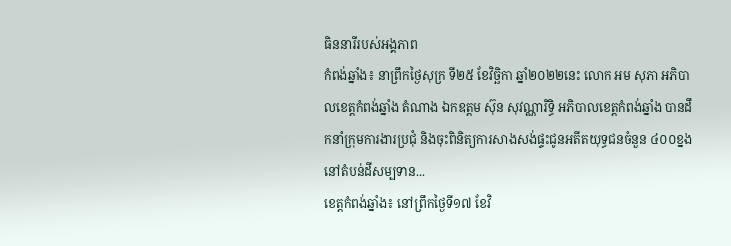ធិននារីរបស់អង្គភាព
កំពង់ឆ្នាំង៖ នាព្រឹកថ្ងៃសុក្រ ទី២៥ ខែវិច្ឆិកា ឆ្នាំ២០២២នេះ លោក អម សុភា អភិបាលខេត្តកំពង់ឆ្នាំង តំណាង ឯកឧត្ដម ស៊ុន សុវណ្ណារិទ្ធិ អភិបាលខេត្តកំពង់ឆ្នាំង បានដឹកនាំក្រុមការងារប្រជុំ និងចុះពិនិត្យការសាងសង់ផ្ទះជូនអតីតយុទ្ធជនចំនួន ៤០០ខ្នង នៅតំបន់ដីសម្បទាន...
ខេត្តកំពង់ឆ្នាំង៖ នៅព្រឹកថ្ងៃទី១៧ ខែវិ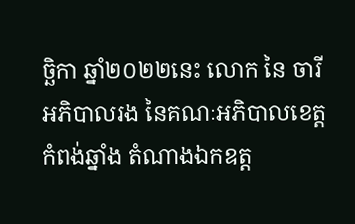ច្ឆិកា ឆ្នាំ២០២២នេះ លោក នៃ ចារី អភិបាលរង នៃគណៈអភិបាលខេត្តកំពង់ឆ្នាំង តំណាងឯកឧត្ត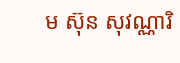ម ស៊ុន សុវណ្ណារិ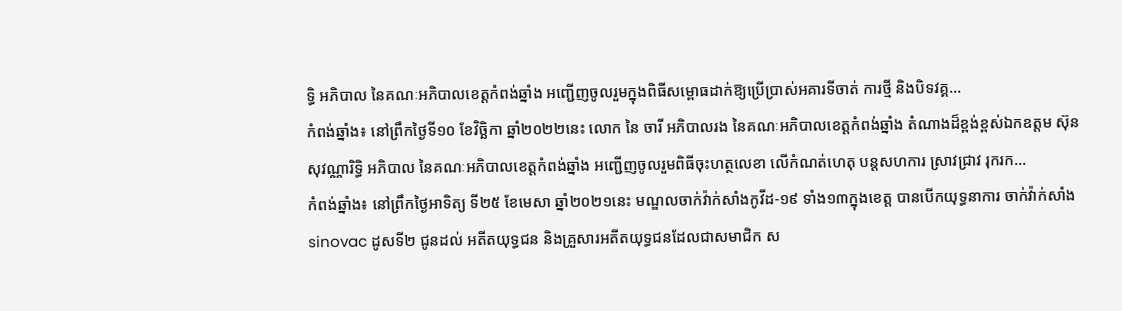ទ្ធិ អភិបាល នៃគណៈអភិបាលខេត្តកំពង់ឆ្នាំង អញ្ជើញចូលរួមក្នុងពិធីសម្ពោធដាក់ឱ្យប្រើប្រាស់អគារទីចាត់ ការថ្មី និងបិទវគ្គ...
កំពង់ឆ្នាំង៖ នៅព្រឹកថ្ងៃទី១០ ខែវិច្ឆិកា ឆ្នាំ២០២២នេះ លោក នៃ ចារី អភិបាលរង នៃគណៈអភិបាលខេត្តកំពង់ឆ្នាំង តំណាងដ៏ខ្ពង់ខ្ពស់ឯកឧត្តម ស៊ុន សុវណ្ណារិទ្ធិ អភិបាល នៃគណៈអភិបាលខេត្តកំពង់ឆ្នាំង អញ្ជើញចូលរួមពិធីចុះហត្ថលេខា លើកំណត់ហេតុ បន្តសហការ ស្រាវជ្រាវ រុករក...
កំពង់ឆ្នាំង៖ នៅព្រឹកថ្ងៃអាទិត្យ ទី២៥ ខែមេសា ឆ្នាំ២០២១នេះ មណ្ឌលចាក់វ៉ាក់សាំងកូវីដ-១៩ ទាំង១៣ក្នុងខេត្ត បានបើកយុទ្ធនាការ ចាក់វ៉ាក់សាំង sinovac ដូសទី២ ជូនដល់ អតីតយុទ្ធជន និងគ្រួសារអតីតយុទ្ធជនដែលជាសមាជិក ស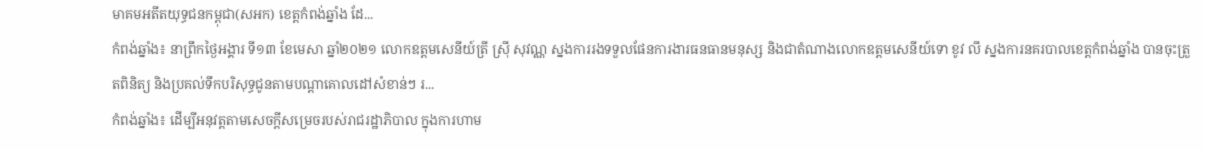មាគមអតីតយុទ្ធជនកម្ពុជា(សអក) ខេត្តកំពង់ឆ្នាំង ដែ...
កំពង់ឆ្នាំង៖ នាព្រឹកថ្ងៃអង្គារ ទី១៣ ខែមេសា ឆ្នាំ២០២១ លោកឧត្តមសេនីយ៍ត្រី ស្រុី សុវណ្ណ ស្នងការរងទទួលផែនការងារធនធានមនុស្ស និងជាតំណាងលោកឧត្តមសេនីយ៍ទោ ខូវ លី ស្នងការនគរបាលខេត្តកំពង់ឆ្នាំង បានចុះត្រួតពិនិត្យ និងប្រគល់ទឹកបរិសុទ្ធជូនតាមបណ្តាគោលដៅសំខាន់ៗ រ...
កំពង់ឆ្នាំង៖ ដើម្បីអនុវត្តតាមសេចក្តីសម្រេចរបស់រាជរដ្ឋាភិបាល ក្នុងការហាម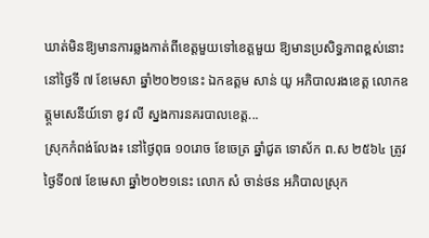ឃាត់មិនឱ្យមានការឆ្លងកាត់ពីខេត្តមួយទៅខេត្តមួយ ឱ្យមានប្រសិទ្ធភាពខ្ពស់នោះ នៅថ្ងៃទី ៧ ខែមេសា ឆ្នាំ២០២១នេះ ឯកឧត្តម សាន់ យូ អភិបាលរងខេត្ត លោកឧត្ត្តមសេនីយ៍ទោ ខូវ លី ស្នងការនគរបាលខេត្ត...
ស្រុកកំពង់លែង៖ នៅថ្ងៃពុធ ១០រោច ខែចេត្រ ឆ្នាំជូត ទោស័ក ព.ស ២៥៦៤ ត្រូវថ្ងៃទី០៧ ខែមេសា ឆ្នាំ២០២១នេះ លោក សំ ចាន់ថន អភិបាលស្រុក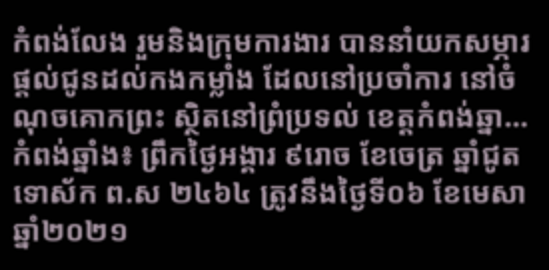កំពង់លែង រួមនិងក្រុមការងារ បាននាំយកសម្ភារ ផ្តល់ជូនដល់កងកម្លាំង ដែលនៅប្រចាំការ នៅចំណុចគោកព្រះ ស្ថិតនៅព្រំប្រទល់ ខេត្តកំពង់ឆ្នា...
កំពង់ឆ្នាំង៖ ព្រឹកថ្ងៃអង្គារ ៩រោច ខែចេត្រ ឆ្នាំជូត ទោស័ក ព.ស ២៤៦៤ ត្រូវនឹងថ្ងៃទី០៦ ខែមេសា ឆ្នាំ២០២១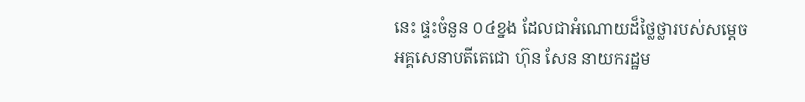នេះ ផ្ទះចំនួន ០៤ខ្នង ដែលជាអំណោយដ៏ថ្លៃថ្លារបស់សម្តេចអគ្គសេនាបតីតេជោ ហ៊ុន សែន នាយករដ្ឋម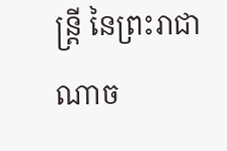ន្ត្រី នៃព្រះរាជាណាច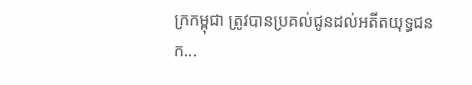ក្រកម្ពុជា ត្រូវបានប្រគល់ជូនដល់អតីតយុទ្ធជនក...